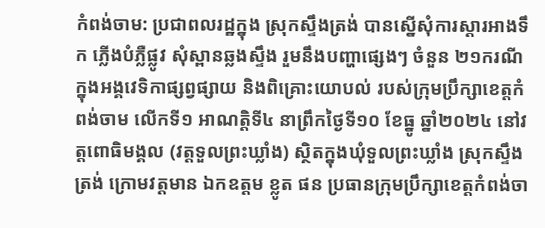កំពង់ចាម: ប្រជាពលរដ្ឋក្នុង ស្រុកស្ទឹងត្រង់ បានស្នើសុំការស្តារអាងទឹក ភ្លើងបំភ្លឺផ្លូវ សុំស្ពានឆ្លងស្ទឹង រួមនឹងបញ្ហាផ្សេងៗ ចំនួន ២១ករណី ក្នុងអង្គវេទិកាផ្សព្វផ្សាយ និងពិគ្រោះយោបល់ របស់ក្រុមប្រឹក្សាខេត្តកំពង់ចាម លើកទី១ អាណត្តិទី៤ នាព្រឹកថ្ងៃទី១០ ខែធ្នូ ឆ្នាំ២០២៤ នៅវត្តពោធិមង្គល (វត្តទួលព្រះឃ្លាំង) ស្ថិតក្នុងឃុំទួលព្រះឃ្លាំង ស្រុកស្ទឹងត្រង់ ក្រោមវត្តមាន ឯកឧត្តម ខ្លូត ផន ប្រធានក្រុមប្រឹក្សាខេត្តកំពង់ចា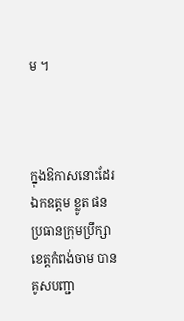ម ។



ក្នុងឱកាសនោះដែរ ឯកឧត្តម ខ្លូត ផន ប្រធានក្រុមប្រឹក្សាខេត្តកំពង់ចាម បានគូសបញ្ជា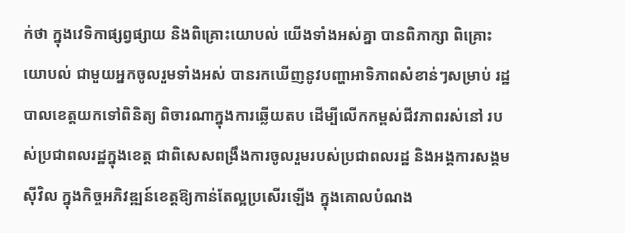ក់ថា ក្នុងវេទិកាផ្សព្វផ្សាយ និងពិគ្រោះយោបល់ យើងទាំងអស់គ្នា បានពិភាក្សា ពិគ្រោះយោបល់ ជាមួយអ្នកចូលរួមទាំងអស់ បានរកឃើញនូវបញ្ហាអាទិភាពសំខាន់ៗសម្រាប់ រដ្ឋបាលខេត្តយកទៅពិនិត្យ ពិចារណាក្នុងការឆ្លើយតប ដើម្បីលើកកម្ពស់ជីវភាពរស់នៅ របស់ប្រជាពលរដ្ឋក្នុងខេត្ត ជាពិសេសពង្រឹងការចូលរួមរបស់ប្រជាពលរដ្ឋ និងអង្គការសង្គមស៊ីវិល ក្នុងកិច្ចអភិវឌ្ឍន៍ខេត្តឱ្យកាន់តែល្អប្រសើរឡើង ក្នុងគោលបំណង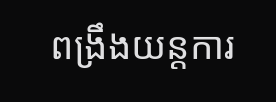ពង្រឹងយន្តការ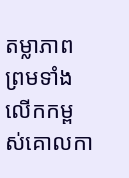តម្លាភាព ព្រមទាំងលើកកម្ពស់គោលកា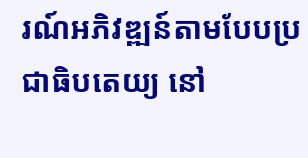រណ៍អភិវឌ្ឍន៍តាមបែបប្រជាធិបតេយ្យ នៅ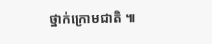ថ្នាក់ក្រោមជាតិ ៕